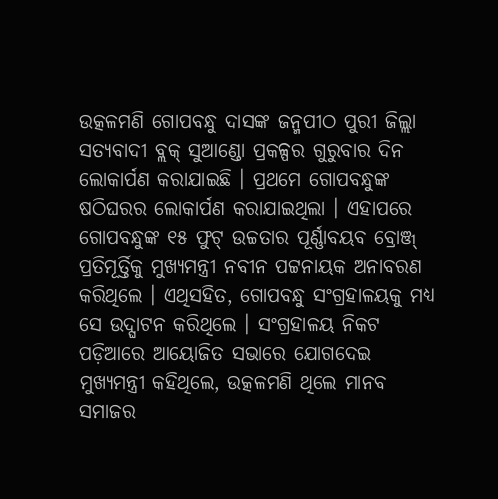ଉତ୍କଳମଣି ଗୋପବନ୍ଧୁ ଦାସଙ୍କ ଜନ୍ମପୀଠ ପୁରୀ ଜିଲ୍ଲା ସତ୍ୟବାଦୀ ବ୍ଲକ୍ ସୁଆଣ୍ଡୋ ପ୍ରକଳ୍ପର ଗୁରୁବାର ଦିନ ଲୋକାର୍ପଣ କରାଯାଇଛି । ପ୍ରଥମେ ଗୋପବନ୍ଧୁଙ୍କ ଷଠିଘରର ଲୋକାର୍ପଣ କରାଯାଇଥିଲା । ଏହାପରେ ଗୋପବନ୍ଧୁଙ୍କ ୧୫ ଫୁଟ୍ ଉଚ୍ଚତାର ପୂର୍ଣ୍ଣାବୟବ ବ୍ରୋଞ୍ଜ୍ ପ୍ରତିମୂର୍ତ୍ତିକୁ ମୁଖ୍ୟମନ୍ତ୍ରୀ ନବୀନ ପଟ୍ଟନାୟକ ଅନାବରଣ କରିଥିଲେ । ଏଥିସହିତ, ଗୋପବନ୍ଧୁ ସଂଗ୍ରହାଳୟକୁ ମଧ୍ୟ ସେ ଉଦ୍ଘାଟନ କରିଥିଲେ । ସଂଗ୍ରହାଳୟ ନିକଟ ପଡ଼ିଆରେ ଆୟୋଜିତ ସଭାରେ ଯୋଗଦେଇ ମୁଖ୍ୟମନ୍ତ୍ରୀ କହିଥିଲେ, ଉତ୍କଳମଣି ଥିଲେ ମାନବ ସମାଜର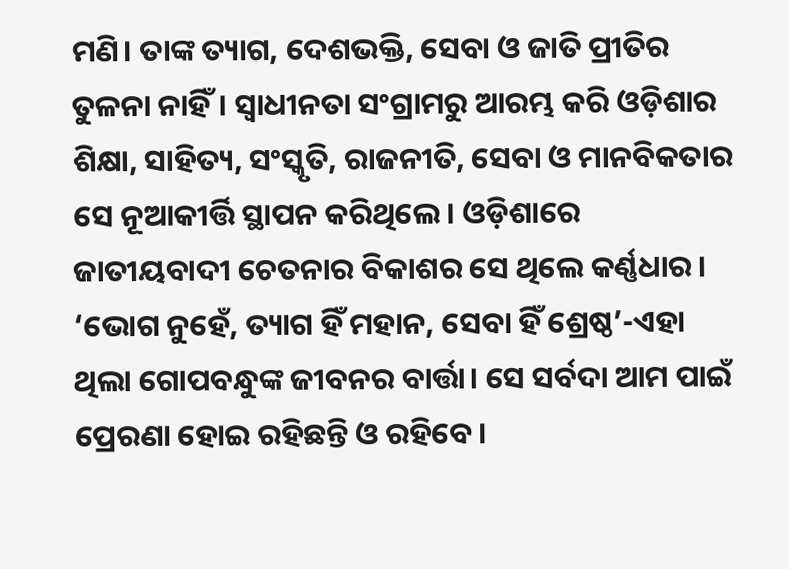ମଣି। ତାଙ୍କ ତ୍ୟାଗ, ଦେଶଭକ୍ତି, ସେବା ଓ ଜାତି ପ୍ରୀତିର ତୁଳନା ନାହିଁ। ସ୍ବାଧୀନତା ସଂଗ୍ରାମରୁ ଆରମ୍ଭ କରି ଓଡ଼ିଶାର ଶିକ୍ଷା, ସାହିତ୍ୟ, ସଂସ୍କୃତି, ରାଜନୀତି, ସେବା ଓ ମାନବିକତାର ସେ ନୂଆକୀର୍ତ୍ତି ସ୍ଥାପନ କରିଥିଲେ। ଓଡ଼ିଶାରେ ଜାତୀୟବାଦୀ ଚେତନାର ବିକାଶର ସେ ଥିଲେ କର୍ଣ୍ଣଧାର। ‘ଭୋଗ ନୁହେଁ, ତ୍ୟାଗ ହିଁ ମହାନ, ସେବା ହିଁ ଶ୍ରେଷ୍ଠ’-ଏହା ଥିଲା ଗୋପବନ୍ଧୁଙ୍କ ଜୀବନର ବାର୍ତ୍ତା। ସେ ସର୍ବଦା ଆମ ପାଇଁ ପ୍ରେରଣା ହୋଇ ରହିଛନ୍ତି ଓ ରହିବେ।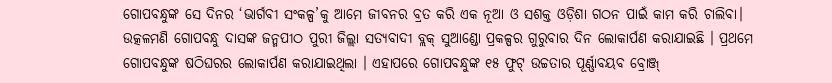ଗୋପବନ୍ଧୁଙ୍କ ସେ ଦିନର ‘ଭାର୍ଗବୀ ସଂକଳ୍ପ’କୁ ଆମେ ଜୀବନର ବ୍ରତ କରି ଏକ ନୂଆ ଓ ସଶକ୍ତ ଓଡ଼ିଶା ଗଠନ ପାଇଁ କାମ କରି ଚାଲିବା।
ଉତ୍କଳମଣି ଗୋପବନ୍ଧୁ ଦାସଙ୍କ ଜନ୍ମପୀଠ ପୁରୀ ଜିଲ୍ଲା ସତ୍ୟବାଦୀ ବ୍ଲକ୍ ସୁଆଣ୍ଡୋ ପ୍ରକଳ୍ପର ଗୁରୁବାର ଦିନ ଲୋକାର୍ପଣ କରାଯାଇଛି । ପ୍ରଥମେ ଗୋପବନ୍ଧୁଙ୍କ ଷଠିଘରର ଲୋକାର୍ପଣ କରାଯାଇଥିଲା । ଏହାପରେ ଗୋପବନ୍ଧୁଙ୍କ ୧୫ ଫୁଟ୍ ଉଚ୍ଚତାର ପୂର୍ଣ୍ଣାବୟବ ବ୍ରୋଞ୍ଜ୍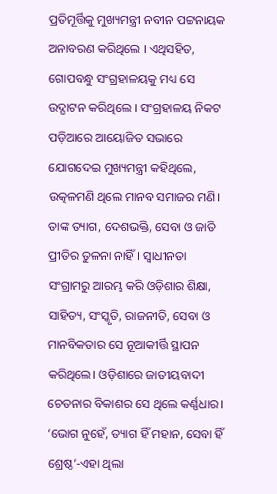ପ୍ରତିମୂର୍ତ୍ତିକୁ ମୁଖ୍ୟମନ୍ତ୍ରୀ ନବୀନ ପଟ୍ଟନାୟକ ଅନାବରଣ କରିଥିଲେ । ଏଥିସହିତ, ଗୋପବନ୍ଧୁ ସଂଗ୍ରହାଳୟକୁ ମଧ୍ୟ ସେ ଉଦ୍ଘାଟନ କରିଥିଲେ । ସଂଗ୍ରହାଳୟ ନିକଟ ପଡ଼ିଆରେ ଆୟୋଜିତ ସଭାରେ ଯୋଗଦେଇ ମୁଖ୍ୟମନ୍ତ୍ରୀ କହିଥିଲେ, ଉତ୍କଳମଣି ଥିଲେ ମାନବ ସମାଜର ମଣି। ତାଙ୍କ ତ୍ୟାଗ, ଦେଶଭକ୍ତି, ସେବା ଓ ଜାତି ପ୍ରୀତିର ତୁଳନା ନାହିଁ। ସ୍ବାଧୀନତା ସଂଗ୍ରାମରୁ ଆରମ୍ଭ କରି ଓଡ଼ିଶାର ଶିକ୍ଷା, ସାହିତ୍ୟ, ସଂସ୍କୃତି, ରାଜନୀତି, ସେବା ଓ ମାନବିକତାର ସେ ନୂଆକୀର୍ତ୍ତି ସ୍ଥାପନ କରିଥିଲେ। ଓଡ଼ିଶାରେ ଜାତୀୟବାଦୀ ଚେତନାର ବିକାଶର ସେ ଥିଲେ କର୍ଣ୍ଣଧାର। ‘ଭୋଗ ନୁହେଁ, ତ୍ୟାଗ ହିଁ ମହାନ, ସେବା ହିଁ ଶ୍ରେଷ୍ଠ’-ଏହା ଥିଲା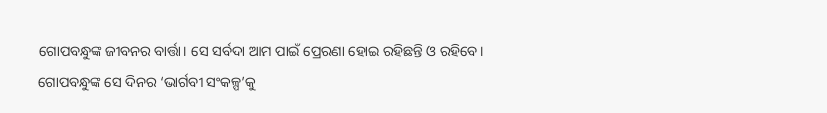ଗୋପବନ୍ଧୁଙ୍କ ଜୀବନର ବାର୍ତ୍ତା। ସେ ସର୍ବଦା ଆମ ପାଇଁ ପ୍ରେରଣା ହୋଇ ରହିଛନ୍ତି ଓ ରହିବେ। ଗୋପବନ୍ଧୁଙ୍କ ସେ ଦିନର ‘ଭାର୍ଗବୀ ସଂକଳ୍ପ’କୁ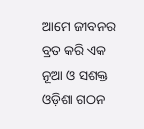ଆମେ ଜୀବନର ବ୍ରତ କରି ଏକ ନୂଆ ଓ ସଶକ୍ତ ଓଡ଼ିଶା ଗଠନ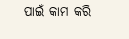ପାଇଁ କାମ କରି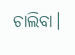ଚାଲିବା।